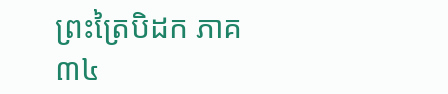ព្រះត្រៃបិដក ភាគ ៣៤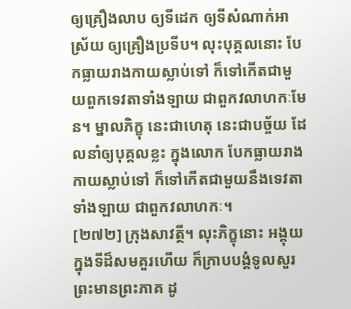ឲ្យគ្រឿងលាប ឲ្យទីដេក ឲ្យទីសំណាក់អាស្រ័យ ឲ្យគ្រឿងប្រទីប។ លុះបុគ្គលនោះ បែកធ្លាយរាងកាយស្លាប់ទៅ ក៏ទៅកើតជាមួយពួកទេវតាទាំងឡាយ ជាពួកវលាហកៈមែន។ ម្នាលភិក្ខុ នេះជាហេតុ នេះជាបច្ច័យ ដែលនាំឲ្យបុគ្គលខ្លះ ក្នុងលោក បែកធ្លាយរាងកាយស្លាប់ទៅ ក៏ទៅកើតជាមួយនឹងទេវតាទាំងឡាយ ជាពួកវលាហកៈ។
[២៧២] ក្រុងសាវត្ថី។ លុះភិក្ខុនោះ អង្គុយក្នុងទីដ៏សមគួរហើយ ក៏ក្រាបបង្គំទូលសួរព្រះមានព្រះភាគ ដូ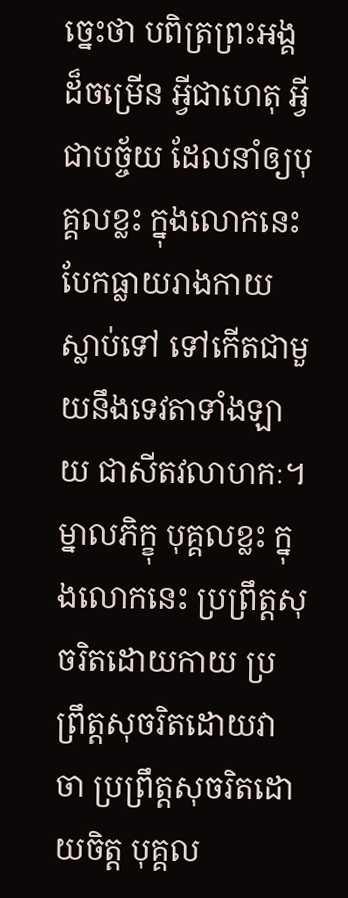ច្នេះថា បពិត្រព្រះអង្គដ៏ចម្រើន អ្វីជាហេតុ អ្វីជាបច្ច័យ ដែលនាំឲ្យបុគ្គលខ្លះ ក្នុងលោកនេះ បែកធ្លាយរាងកាយស្លាប់ទៅ ទៅកើតជាមួយនឹងទេវតាទាំងឡាយ ជាសីតវលាហកៈ។ ម្នាលភិក្ខុ បុគ្គលខ្លះ ក្នុងលោកនេះ ប្រព្រឹត្តសុចរិតដោយកាយ ប្រព្រឹត្តសុចរិតដោយវាចា ប្រព្រឹត្តសុចរិតដោយចិត្ត បុគ្គល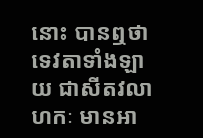នោះ បានឮថា ទេវតាទាំងឡាយ ជាសីតវលាហកៈ មានអា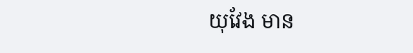យុវែង មាន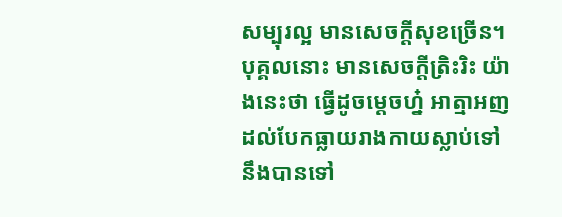សម្បុរល្អ មានសេចក្តីសុខច្រើន។ បុគ្គលនោះ មានសេចក្តីត្រិះរិះ យ៉ាងនេះថា ធ្វើដូចម្តេចហ្ន៎ អាត្មាអញ ដល់បែកធ្លាយរាងកាយស្លាប់ទៅ នឹងបានទៅ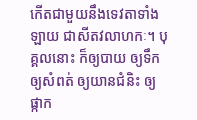កើតជាមួយនឹងទេវតាទាំងឡាយ ជាសីតវលាហកៈ។ បុគ្គលនោះ ក៏ឲ្យបាយ ឲ្យទឹក ឲ្យសំពត់ ឲ្យយានជំនិះ ឲ្យផ្កាក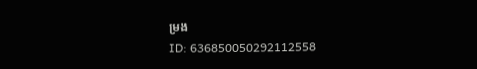ម្រង
ID: 636850050292112558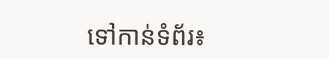ទៅកាន់ទំព័រ៖